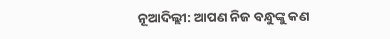ନୂଆଦିଲ୍ଲୀ: ଆପଣ ନିଜ ବନ୍ଧୁଙ୍କୁ କଣ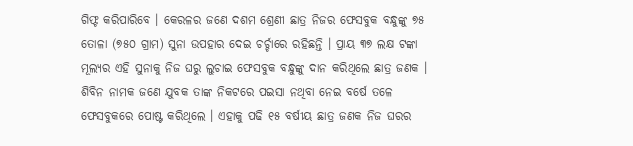ଗିଫ୍ଟ କରିପାରିବେ । କେରଳର ଜଣେ ଦଶମ ଶ୍ରେଣୀ ଛାତ୍ର ନିଜର ଫେସବୁକ ବନ୍ଧୁଙ୍କୁ ୭୫ ତୋଳା (୭୫୦ ଗ୍ରାମ) ସୁନା ଉପହାର ଦେଇ ଚର୍ଚ୍ଚାରେ ରହିଛନ୍ତି । ପ୍ରାୟ ୩୭ ଲକ୍ଷ ଟଙ୍କା ମୂଲ୍ୟର ଏହି ସୁନାକୁ ନିଜ ଘରୁ ଲୁଚାଇ ଫେସବୁକ ବନ୍ଧୁଙ୍କୁ ଦାନ କରିଥିଲେ ଛାତ୍ର ଜଣକ । ଶିବିନ ନାମକ ଜଣେ ଯୁବକ ତାଙ୍କ ନିକଟରେ ପଇସା ନଥିବା ନେଇ ବର୍ଷେ ତଳେ ଫେସବୁକରେ ପୋଷ୍ଟ କରିଥିଲେ । ଏହାକୁ ପଢି ୧୫ ବର୍ଷୀୟ ଛାତ୍ର ଜଣକ ନିଜ ଘରର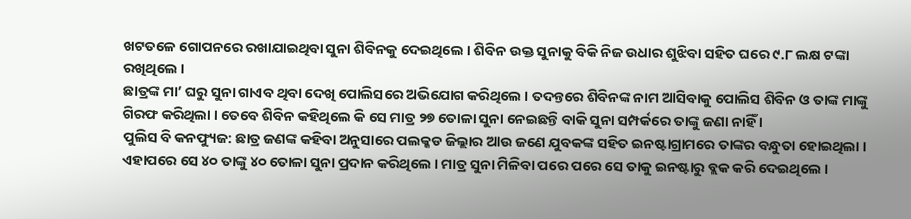ଖଟତଳେ ଗୋପନରେ ରଖାଯାଇଥିବା ସୁନା ଶିବିନକୁ ଦେଇଥିଲେ । ଶିବିନ ଉକ୍ତ ସୁନାକୁ ବିକି ନିଜ ଉଧାର ଶୁଝିବା ସହିତ ଘରେ ୯.୮ ଲକ୍ଷ ଟଙ୍କା ରଖିଥିଲେ ।
ଛାତ୍ରଙ୍କ ମା’ ଘରୁ ସୁନା ଗାଏବ ଥିବା ଦେଖି ପୋଲିସରେ ଅଭିଯୋଗ କରିଥିଲେ । ତଦନ୍ତରେ ଶିବିନଙ୍କ ନାମ ଆସିବାକୁ ପୋଲିସ ଶିବିନ ଓ ତାଙ୍କ ମାଙ୍କୁ ଗିରଫ କରିଥିଲା । ତେବେ ଶିବିନ କହିଥିଲେ କି ସେ ମାତ୍ର ୨୭ ତୋଳା ସୁନା ନେଇଛନ୍ତି ବାକି ସୁନା ସମ୍ପର୍କରେ ତାଙ୍କୁ ଜଣା ନାହିଁ ।
ପୁଲିସ ବି କନଫ୍ୟୁଜ: ଛାତ୍ର ଜଣଙ୍କ କହିବା ଅନୁସାରେ ପଲକ୍କଡ ଜିଲ୍ଲାର ଆଉ ଜଣେ ଯୁବକଙ୍କ ସହିତ ଇନଷ୍ଟାଗ୍ରାମରେ ତାଙ୍କର ବନ୍ଧୁତା ହୋଇଥିଲା । ଏହାପରେ ସେ ୪୦ ତାଙ୍କୁ ୪୦ ତୋଳା ସୁନା ପ୍ରଦାନ କରିଥିଲେ । ମାତ୍ର ସୁନା ମିଳିବା ପରେ ପରେ ସେ ତାକୁ ଇନଷ୍ଟାରୁ ବ୍ଲକ କରି ଦେଇଥିଲେ ।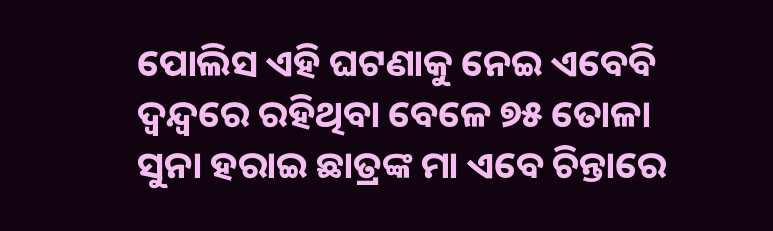ପୋଲିସ ଏହି ଘଟଣାକୁ ନେଇ ଏବେବି ଦ୍ୱନ୍ଦ୍ୱରେ ରହିଥିବା ବେଳେ ୭୫ ତୋଳା ସୁନା ହରାଇ ଛାତ୍ରଙ୍କ ମା ଏବେ ଚିନ୍ତାରେ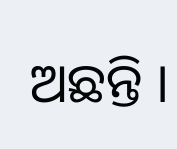ଅଛନ୍ତି ।